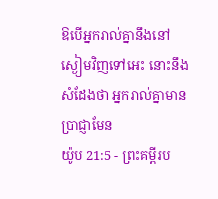ឱបើអ្នករាល់គ្នានឹងនៅស្ងៀមវិញទៅអេះ នោះនឹងសំដែងថា អ្នករាល់គ្នាមានប្រាជ្ញាមែន
យ៉ូប 21:5 - ព្រះគម្ពីរប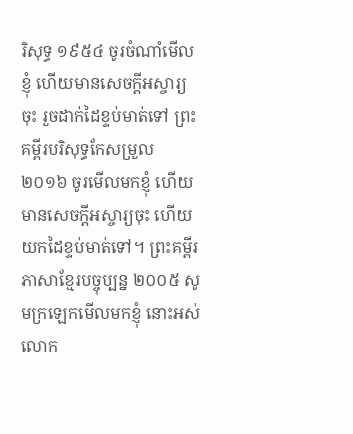រិសុទ្ធ ១៩៥៤ ចូរចំណាំមើលខ្ញុំ ហើយមានសេចក្ដីអស្ចារ្យចុះ រួចដាក់ដៃខ្ទប់មាត់ទៅ ព្រះគម្ពីរបរិសុទ្ធកែសម្រួល ២០១៦ ចូរមើលមកខ្ញុំ ហើយមានសេចក្ដីអស្ចារ្យចុះ ហើយយកដៃខ្ទប់មាត់ទៅ។ ព្រះគម្ពីរភាសាខ្មែរបច្ចុប្បន្ន ២០០៥ សូមក្រឡេកមើលមកខ្ញុំ នោះអស់លោក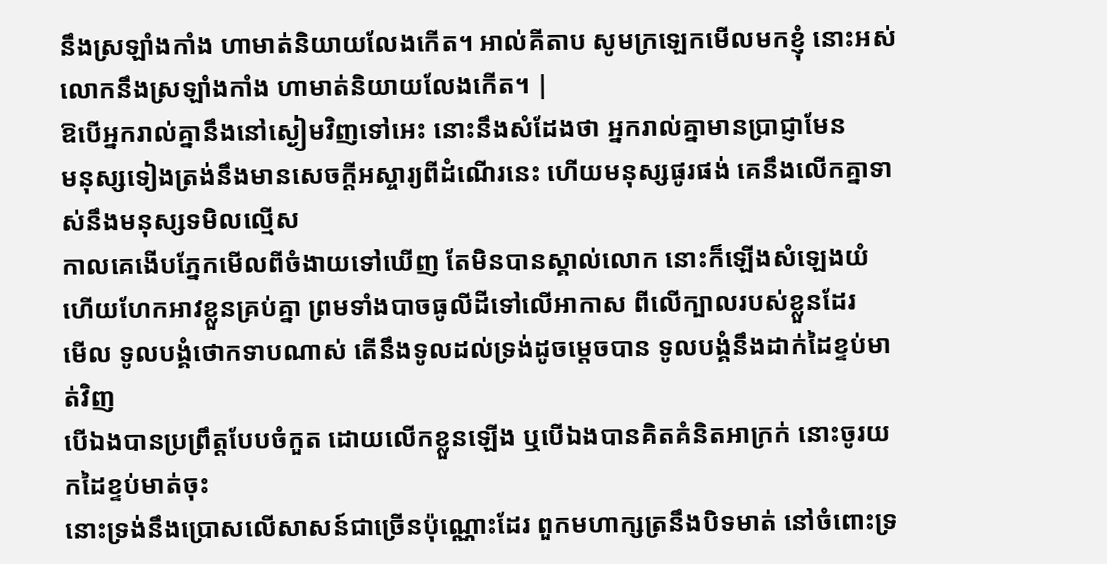នឹងស្រឡាំងកាំង ហាមាត់និយាយលែងកើត។ អាល់គីតាប សូមក្រឡេកមើលមកខ្ញុំ នោះអស់លោកនឹងស្រឡាំងកាំង ហាមាត់និយាយលែងកើត។ |
ឱបើអ្នករាល់គ្នានឹងនៅស្ងៀមវិញទៅអេះ នោះនឹងសំដែងថា អ្នករាល់គ្នាមានប្រាជ្ញាមែន
មនុស្សទៀងត្រង់នឹងមានសេចក្ដីអស្ចារ្យពីដំណើរនេះ ហើយមនុស្សផូរផង់ គេនឹងលើកគ្នាទាស់នឹងមនុស្សទមិលល្មើស
កាលគេងើបភ្នែកមើលពីចំងាយទៅឃើញ តែមិនបានស្គាល់លោក នោះក៏ឡើងសំឡេងយំ ហើយហែកអាវខ្លួនគ្រប់គ្នា ព្រមទាំងបាចធូលីដីទៅលើអាកាស ពីលើក្បាលរបស់ខ្លួនដែរ
មើល ទូលបង្គំថោកទាបណាស់ តើនឹងទូលដល់ទ្រង់ដូចម្តេចបាន ទូលបង្គំនឹងដាក់ដៃខ្ទប់មាត់វិញ
បើឯងបានប្រព្រឹត្តបែបចំកួត ដោយលើកខ្លួនឡើង ឬបើឯងបានគិតគំនិតអាក្រក់ នោះចូរយកដៃខ្ទប់មាត់ចុះ
នោះទ្រង់នឹងប្រោសលើសាសន៍ជាច្រើនប៉ុណ្ណោះដែរ ពួកមហាក្សត្រនឹងបិទមាត់ នៅចំពោះទ្រ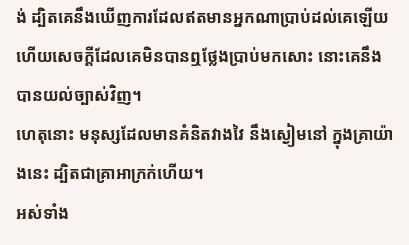ង់ ដ្បិតគេនឹងឃើញការដែលឥតមានអ្នកណាប្រាប់ដល់គេឡើយ ហើយសេចក្ដីដែលគេមិនបានឮថ្លែងប្រាប់មកសោះ នោះគេនឹងបានយល់ច្បាស់វិញ។
ហេតុនោះ មនុស្សដែលមានគំនិតវាងវៃ នឹងស្ងៀមនៅ ក្នុងគ្រាយ៉ាងនេះ ដ្បិតជាគ្រាអាក្រក់ហើយ។
អស់ទាំង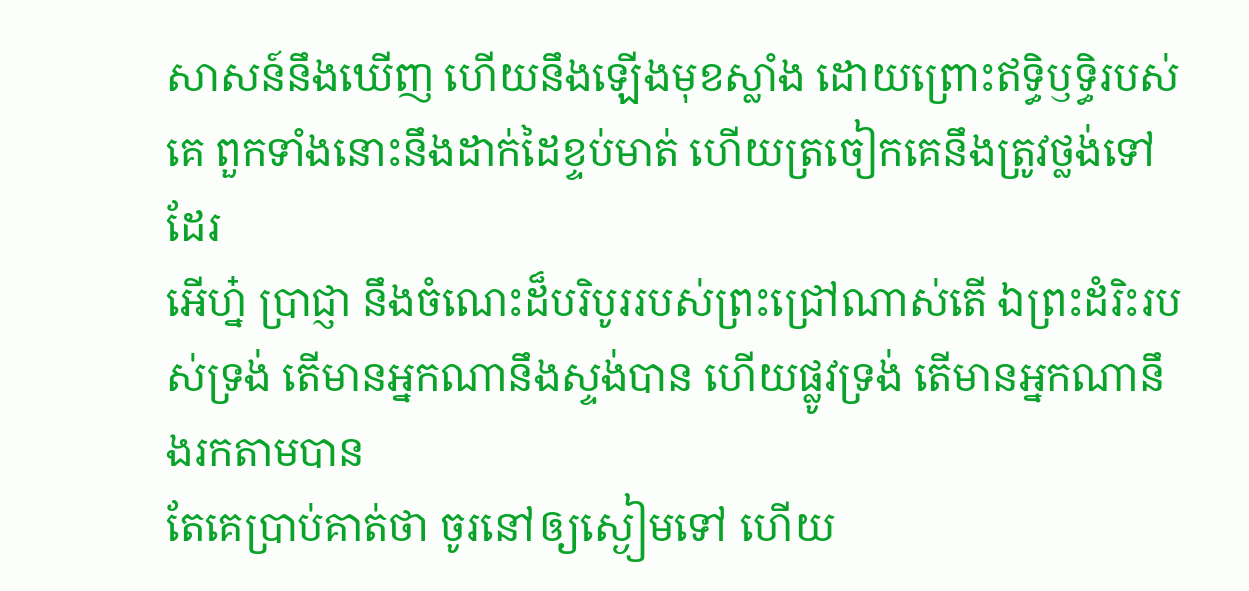សាសន៍នឹងឃើញ ហើយនឹងឡើងមុខស្លាំង ដោយព្រោះឥទ្ធិឫទ្ធិរបស់គេ ពួកទាំងនោះនឹងដាក់ដៃខ្ទប់មាត់ ហើយត្រចៀកគេនឹងត្រូវថ្លង់ទៅដែរ
អើហ្ន៎ ប្រាជ្ញា នឹងចំណេះដ៏បរិបូររបស់ព្រះជ្រៅណាស់តើ ឯព្រះដំរិះរបស់ទ្រង់ តើមានអ្នកណានឹងស្ទង់បាន ហើយផ្លូវទ្រង់ តើមានអ្នកណានឹងរកតាមបាន
តែគេប្រាប់គាត់ថា ចូរនៅឲ្យស្ងៀមទៅ ហើយ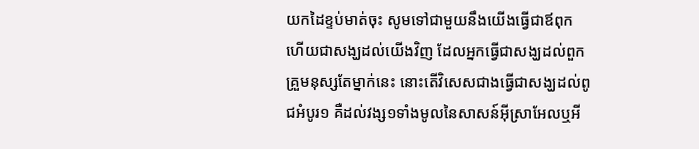យកដៃខ្ទប់មាត់ចុះ សូមទៅជាមួយនឹងយើងធ្វើជាឪពុក ហើយជាសង្ឃដល់យើងវិញ ដែលអ្នកធ្វើជាសង្ឃដល់ពួកគ្រួមនុស្សតែម្នាក់នេះ នោះតើវិសេសជាងធ្វើជាសង្ឃដល់ពូជអំបូរ១ គឺដល់វង្ស១ទាំងមូលនៃសាសន៍អ៊ីស្រាអែលឬអី